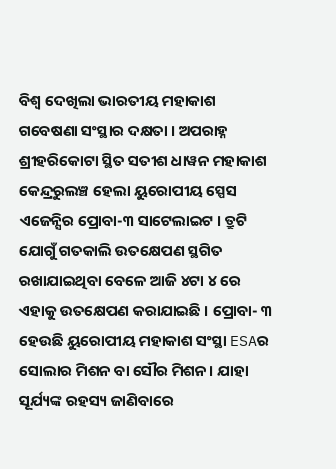ବିଶ୍ବ ଦେଖିଲା ଭାରତୀୟ ମହାକାଶ ଗବେଷଣା ସଂସ୍ଥାର ଦକ୍ଷତା । ଅପରାହ୍ନ ଶ୍ରୀହରିକୋଟା ସ୍ଥିତ ସତୀଶ ଧାୱନ ମହାକାଶ କେନ୍ଦ୍ରରୁଲଞ୍ଚ ହେଲା ୟୁରୋପୀୟ ସ୍ପେସ ଏଜେନ୍ସିର ପ୍ରୋବା-୩ ସାଟେଲାଇଟ । ତ୍ରୁଟି ଯୋଗୁଁ ଗତକାଲି ଉତକ୍ଷେପଣ ସ୍ଥଗିତ ରଖାଯାଇଥିବା ବେଳେ ଆଜି ୪ଟା ୪ ରେ ଏହାକୁ ଉତକ୍ଷେପଣ କରାଯାଇଛି । ପ୍ରୋବା- ୩ ହେଉଛି ୟୁରୋପୀୟ ମହାକାଶ ସଂସ୍ଥା ESAର ସୋଲାର ମିଶନ ବା ସୌର ମିଶନ। ଯାହା ସୂର୍ଯ୍ୟଙ୍କ ରହସ୍ୟ ଜାଣିବାରେ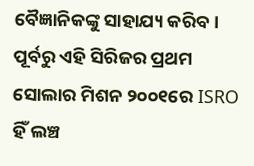ବୈଜ୍ଞାନିକଙ୍କୁ ସାହାଯ୍ୟ କରିବ। ପୂର୍ବରୁ ଏହି ସିରିଜର ପ୍ରଥମ ସୋଲାର ମିଶନ ୨୦୦୧ରେ ISRO ହିଁ ଲଞ୍ଚ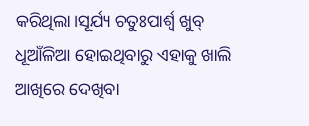କରିଥିଲା।ସୂର୍ଯ୍ୟ ଚତୁଃପାର୍ଶ୍ୱ ଖୁବ୍ ଧୂଆଁଳିଆ ହୋଇଥିବାରୁ ଏହାକୁ ଖାଲି ଆଖିରେ ଦେଖିବା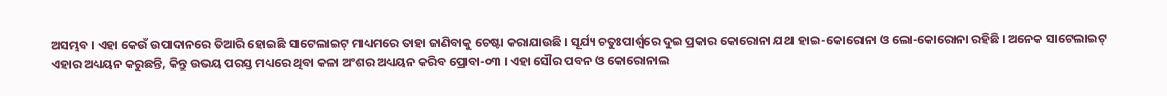ଅସମ୍ଭବ । ଏହା କେଉଁ ଉପାଦାନରେ ତିଆରି ହୋଇଛି ସାଟେଲାଇଟ୍ ମାଧ୍ୟମରେ ତାହା ଜାଣିବାକୁ ଚେଷ୍ଟା କରାଯାଉଛି । ସୂର୍ଯ୍ୟ ଚତୁଃପାର୍ଶ୍ୱରେ ଦୁଇ ପ୍ରକାର କୋରୋନା ଯଥା ହାଇ-କୋରୋନା ଓ ଲୋ-କୋରୋନା ରହିଛି । ଅନେକ ସାଟେଲାଇଟ୍ ଏହାର ଅଧ୍ୟୟନ କରୁଛନ୍ତି, କିନ୍ତୁ ଉଭୟ ପରସ୍ତ ମଧ୍ୟରେ ଥିବା କଳା ଅଂଶର ଅଧ୍ୟୟନ କରିବ ପ୍ରୋବା-୦୩ । ଏହା ସୌର ପବନ ଓ କୋରୋନାଲ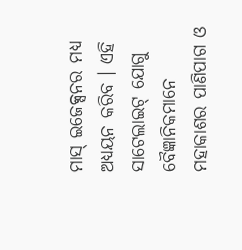ମାସ୍ ଇଜେକ୍ସନର ମଧ୍ୟ ଅଧ୍ୟୟନ କରିବ । ଏହି ସାଟେଲାଇଟ୍ ଯୋଗୁ ବୈଜ୍ଞାନିକମାନେ ମହାକାଶର ପାଣିପାଗ ଓ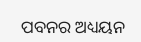ପବନର ଅଧ୍ୟୟନ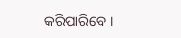କରିପାରିବେ ।